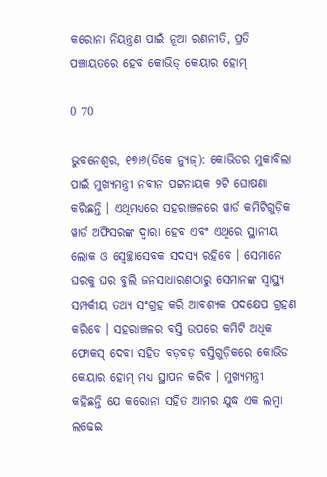କରୋନା ନିୟନ୍ତ୍ରଣ ପାଇଁ ନୂଆ ରଣନୀତି, ପ୍ରତି ପଞ୍ଚାୟତରେ ହେବ କୋଭିଡ୍ କେୟାର ହୋମ୍

0 70

ଭୁବନେଶ୍ୱର, ୧୭ା୬(ଡିକେ ନ୍ୟୁଜ୍): କୋଭିଡର ମୁକାବିଲା ପାଇଁ ମୁଖ୍ୟମନ୍ତ୍ରୀ ନବୀନ ପଟ୍ଟନାୟକ ୨ଟି ଘୋଷଣା କରିଛନ୍ତି । ଏଥିମଧ୍ୟରେ ସହରାଞ୍ଚଳରେ ୱାର୍ଡ କମିଟିଗୁଡ଼ିକ ୱାର୍ଡ ଅଫିସରଙ୍କ ଦ୍ୱାରା ହେବ ଏବଂ ଏଥିରେ ସ୍ଥାନୀୟ ଲୋକ ଓ ସ୍ୱେଚ୍ଛାସେବକ ସଦସ୍ୟ ରହିବେ । ସେମାନେ ଘରକୁ ଘର ବୁଲି ଜନସାଧାରଣଠାରୁ ସେମାନଙ୍କ ସ୍ୱାସ୍ଥ୍ୟ ସମ୍ପର୍କୀୟ ତଥ୍ୟ ସଂଗ୍ରହ କରି ଆବଶ୍ୟକ ପଦକ୍ଷେପ ଗ୍ରହଣ କରିବେ । ସହରାଞ୍ଚଳର ବସ୍ତି ଉପରେ କମିଟି ଅଧିକ ଫୋକସ୍ ଦେବା ସହିତ ବଡ଼ବଡ଼ ବସ୍ତିଗୁଡ଼ିକରେ କୋଭିଡ କେୟାର ହୋମ୍ ମଧ୍ୟ ସ୍ଥାପନ କରିବ । ମୁଖ୍ୟମନ୍ତ୍ରୀ କହିଛନ୍ତି ଯେ କରୋନା ସହିତ ଆମର ଯୁଦ୍ଧ ଏକ ଲମ୍ବା ଲଢେଇ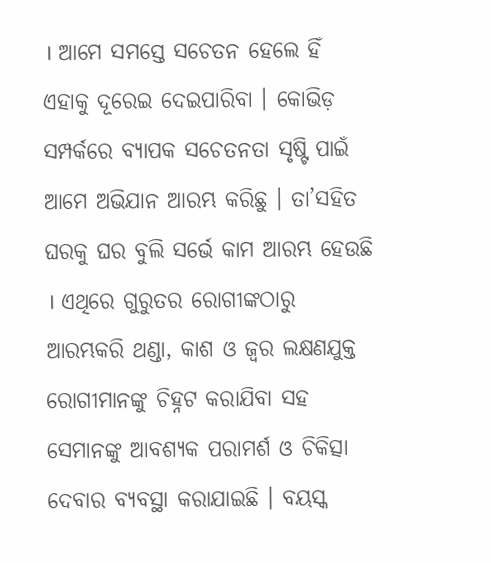। ଆମେ ସମସ୍ତେ ସଚେତନ ହେଲେ ହିଁ ଏହାକୁ ଦୂରେଇ ଦେଇପାରିବା । କୋଭିଡ଼ ସମ୍ପର୍କରେ ବ୍ୟାପକ ସଚେତନତା ସୃଷ୍ଟି ପାଇଁ ଆମେ ଅଭିଯାନ ଆରମ୍ଭ କରିଛୁ । ତା’ସହିତ ଘରକୁ ଘର ବୁଲି ସର୍ଭେ କାମ ଆରମ୍ଭ ହେଉଛି । ଏଥିରେ ଗୁରୁତର ରୋଗୀଙ୍କଠାରୁ ଆରମ୍ଭକରି ଥଣ୍ଡା, କାଶ ଓ ଜ୍ୱର ଲକ୍ଷଣଯୁକ୍ତ ରୋଗୀମାନଙ୍କୁ ଚିହ୍ନଟ କରାଯିବା ସହ ସେମାନଙ୍କୁ ଆବଶ୍ୟକ ପରାମର୍ଶ ଓ ଚିକିତ୍ସା ଦେବାର ବ୍ୟବସ୍ଥା କରାଯାଇଛି । ବୟସ୍କ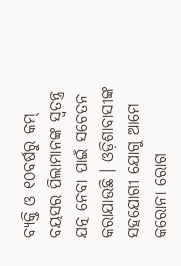ବ୍ୟକ୍ତି ଓ ୧୦ବର୍ଷରୁ କମ୍ ବୟସର ପିଲାମାନଙ୍କ ସ୍ୱତନ୍ତ୍ର ଯତ୍ନ ନେବା ପାଇଁ ସଚେତନ କରାଯାଉଛି । ଓଡ଼ିଶାବାସୀଙ୍କ ସହଯୋଗୀ ଯୋଗୁ ଆମେ କରୋନା ରୋଗ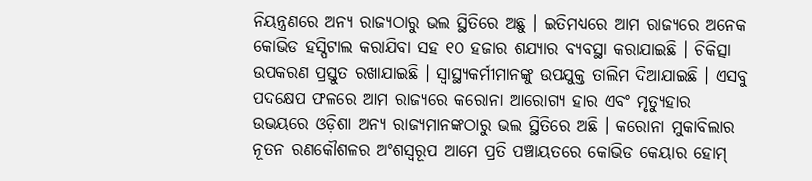ନିୟନ୍ତ୍ରଣରେ ଅନ୍ୟ ରାଜ୍ୟଠାରୁ ଭଲ ସ୍ଥିତିରେ ଅଛୁ । ଇତିମଧ୍ୟରେ ଆମ ରାଜ୍ୟରେ ଅନେକ କୋଭିଡ ହସ୍ପିଟାଲ କରାଯିବା ସହ ୧୦ ହଜାର ଶଯ୍ୟାର ବ୍ୟବସ୍ଥା କରାଯାଇଛି । ଚିକିତ୍ସା ଉପକରଣ ପ୍ରସ୍ତୁତ ରଖାଯାଇଛି । ସ୍ୱାସ୍ଥ୍ୟକର୍ମୀମାନଙ୍କୁ ଉପଯୁକ୍ତ ତାଲିମ ଦିଆଯାଇଛି । ଏସବୁ ପଦକ୍ଷେପ ଫଳରେ ଆମ ରାଜ୍ୟରେ କରୋନା ଆରୋଗ୍ୟ ହାର ଏବଂ ମୃତ୍ୟୁହାର ଉଭୟରେ ଓଡ଼ିଶା ଅନ୍ୟ ରାଜ୍ୟମାନଙ୍କଠାରୁ ଭଲ ସ୍ଥିତିରେ ଅଛି । କରୋନା ମୁକାବିଲାର ନୂତନ ରଣକୌଶଳର ଅଂଶସ୍ୱରୂପ ଆମେ ପ୍ରତି ପଞ୍ଚାୟତରେ କୋଭିଡ କେୟାର ହୋମ୍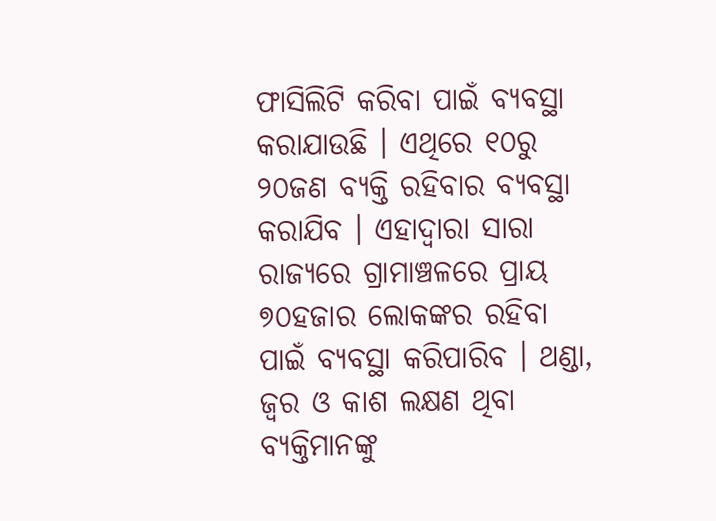ଫାସିଲିଟି କରିବା ପାଇଁ ବ୍ୟବସ୍ଥା କରାଯାଉଛି । ଏଥିରେ ୧୦ରୁ ୨୦ଜଣ ବ୍ୟକ୍ତି ରହିବାର ବ୍ୟବସ୍ଥା କରାଯିବ । ଏହାଦ୍ୱାରା ସାରା ରାଜ୍ୟରେ ଗ୍ରାମାଞ୍ଚଳରେ ପ୍ରାୟ ୭୦ହଜାର ଲୋକଙ୍କର ରହିବା ପାଇଁ ବ୍ୟବସ୍ଥା କରିପାରିବ । ଥଣ୍ଡା, ଜ୍ୱର ଓ କାଶ ଲକ୍ଷଣ ଥିବା ବ୍ୟକ୍ତିମାନଙ୍କୁ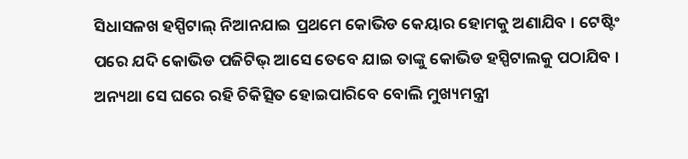ସିଧାସଳଖ ହସ୍ପିଟାଲ୍ ନିଆନଯାଇ ପ୍ରଥମେ କୋଭିଡ କେୟାର ହୋମକୁ ଅଣାଯିବ । ଟେଷ୍ଟିଂ ପରେ ଯଦି କୋଭିଡ ପଜିଟିଭ୍ ଆସେ ତେବେ ଯାଇ ତାଙ୍କୁ କୋଭିଡ ହସ୍ପିଟାଲକୁ ପଠାଯିବ । ଅନ୍ୟଥା ସେ ଘରେ ରହି ଚିକିତ୍ସିତ ହୋଇପାରିବେ ବୋଲି ମୁଖ୍ୟମନ୍ତ୍ରୀ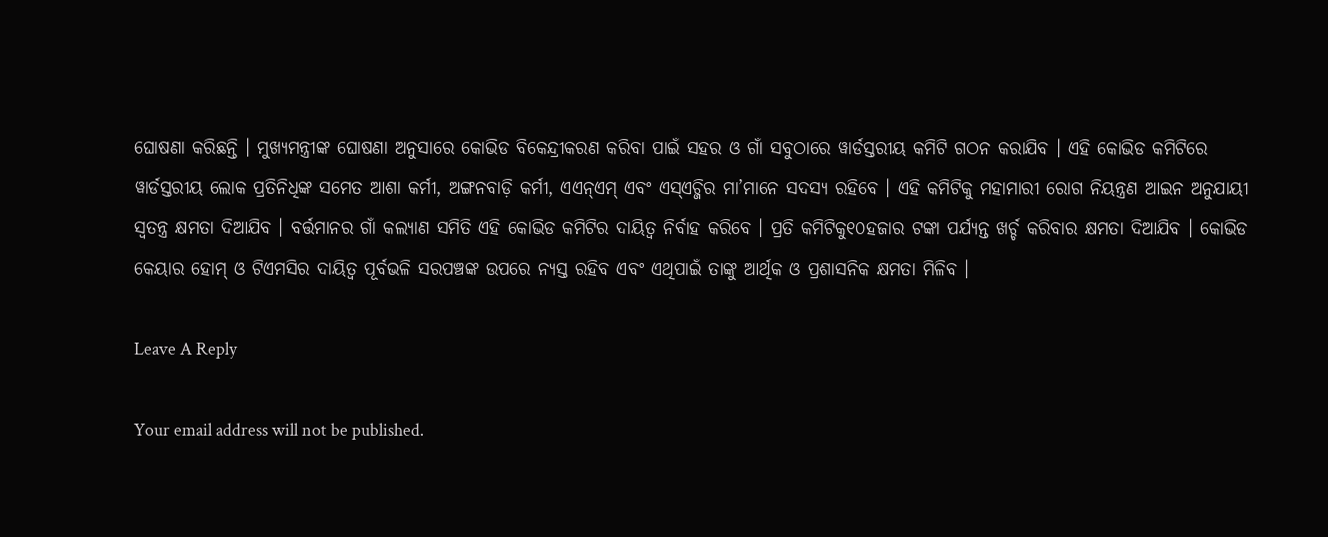ଘୋଷଣା କରିଛନ୍ତି । ମୁଖ୍ୟମନ୍ତ୍ରୀଙ୍କ ଘୋଷଣା ଅନୁସାରେ କୋଭିଡ ବିକେନ୍ଦ୍ରୀକରଣ କରିବା ପାଇଁ ସହର ଓ ଗାଁ ସବୁଠାରେ ୱାର୍ଡସ୍ତରୀୟ କମିଟି ଗଠନ କରାଯିବ । ଏହି କୋଭିଡ କମିଟିରେ ୱାର୍ଡସ୍ତରୀୟ ଲୋକ ପ୍ରତିନିଧିଙ୍କ ସମେତ ଆଶା କର୍ମୀ, ଅଙ୍ଗନବାଡ଼ି କର୍ମୀ, ଏଏନ୍ଏମ୍ ଏବଂ ଏସ୍ଏଚ୍ଜିର ମା’ମାନେ ସଦସ୍ୟ ରହିବେ । ଏହି କମିଟିକୁ ମହାମାରୀ ରୋଗ ନିୟନ୍ତ୍ରଣ ଆଇନ ଅନୁଯାୟୀ ସ୍ୱତନ୍ତ୍ର କ୍ଷମତା ଦିଆଯିବ । ବର୍ତ୍ତମାନର ଗାଁ କଲ୍ୟାଣ ସମିତି ଏହି କୋଭିଡ କମିଟିର ଦାୟିତ୍ୱ ନିର୍ବାହ କରିବେ । ପ୍ରତି କମିଟିକୁ୧୦ହଜାର ଟଙ୍କା ପର୍ଯ୍ୟନ୍ତ ଖର୍ଚ୍ଚ କରିବାର କ୍ଷମତା ଦିଆଯିବ । କୋଭିଡ କେୟାର ହୋମ୍ ଓ ଟିଏମସିର ଦାୟିତ୍ୱ ପୂର୍ବଭଳି ସରପଞ୍ଚଙ୍କ ଉପରେ ନ୍ୟସ୍ତ ରହିବ ଏବଂ ଏଥିପାଇଁ ତାଙ୍କୁ ଆର୍ଥିକ ଓ ପ୍ରଶାସନିକ କ୍ଷମତା ମିଳିବ ।

Leave A Reply

Your email address will not be published.